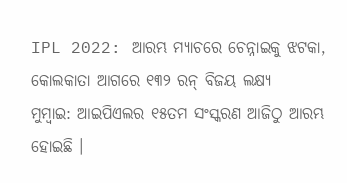IPL 2022: ଆରମ୍ଭ ମ୍ୟାଚରେ ଚେନ୍ନାଇକୁ ଝଟକା, କୋଲକାତା ଆଗରେ ୧୩୨ ରନ୍ ବିଜୟ ଲକ୍ଷ୍ୟ
ମୁମ୍ବାଇ: ଆଇପିଏଲର ୧୫ତମ ସଂସ୍କରଣ ଆଜିଠୁ ଆରମ୍ଭ ହୋଇଛି ।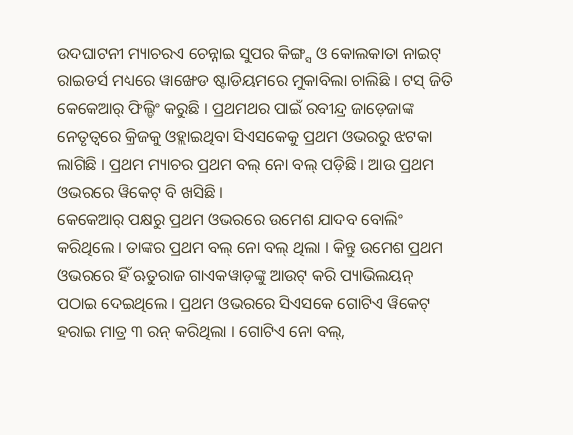ଉଦଘାଟନୀ ମ୍ୟାଚରଏ ଚେନ୍ନାଇ ସୁପର କିଙ୍ଗ୍ସ ଓ କୋଲକାତା ନାଇଟ୍ ରାଇଡର୍ସ ମଧ୍ୟରେ ୱାଙ୍ଖେଡ ଷ୍ଟାଡିୟମରେ ମୁକାବିଲା ଚାଲିଛି । ଟସ୍ ଜିତି କେକେଆର୍ ଫିଲ୍ଡିଂ କରୁଛି । ପ୍ରଥମଥର ପାଇଁ ରବୀନ୍ଦ୍ର ଜାଡ଼େଜାଙ୍କ ନେତୃତ୍ୱରେ କ୍ରିଜକୁ ଓହ୍ଲାଇଥିବା ସିଏସକେକୁ ପ୍ରଥମ ଓଭରରୁ ଝଟକା ଲାଗିଛି । ପ୍ରଥମ ମ୍ୟାଚର ପ୍ରଥମ ବଲ୍ ନୋ ବଲ୍ ପଡ଼ିଛି । ଆଉ ପ୍ରଥମ ଓଭରରେ ୱିକେଟ୍ ବି ଖସିଛି ।
କେକେଆର୍ ପକ୍ଷରୁ ପ୍ରଥମ ଓଭରରେ ଉମେଶ ଯାଦବ ବୋଲିଂ କରିଥିଲେ । ତାଙ୍କର ପ୍ରଥମ ବଲ୍ ନୋ ବଲ୍ ଥିଲା । କିନ୍ତୁ ଉମେଶ ପ୍ରଥମ ଓଭରରେ ହିଁ ଋତୁରାଜ ଗାଏକୱାଡ଼ଙ୍କୁ ଆଉଟ୍ କରି ପ୍ୟାଭିଲୟନ୍ ପଠାଇ ଦେଇଥିଲେ । ପ୍ରଥମ ଓଭରରେ ସିଏସକେ ଗୋଟିଏ ୱିକେଟ୍ ହରାଇ ମାତ୍ର ୩ ରନ୍ କରିଥିଲା । ଗୋଟିଏ ନୋ ବଲ୍,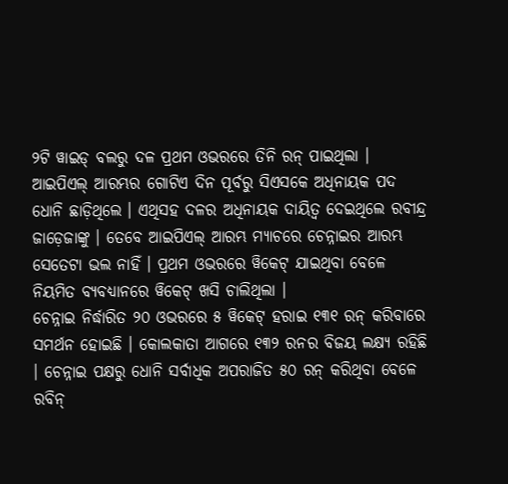୨ଟି ୱାଇଡ୍ ବଲରୁ ଦଳ ପ୍ରଥମ ଓଭରରେ ତିନି ରନ୍ ପାଇଥିଲା ।
ଆଇପିଏଲ୍ ଆରମ୍ଭର ଗୋଟିଏ ଦିନ ପୂର୍ବରୁ ସିଏସକେ ଅଧିନାୟକ ପଦ ଧୋନି ଛାଡ଼ିଥିଲେ । ଏଥିସହ ଦଳର ଅଧିନାୟକ ଦାୟିତ୍ୱ ଦେଇଥିଲେ ରବୀନ୍ଦ୍ର ଜାଡ଼େଜାଙ୍କୁ । ତେବେ ଆଇପିଏଲ୍ ଆରମ୍ଭ ମ୍ୟାଚରେ ଚେନ୍ନାଇର ଆରମ୍ଭ ସେତେଟା ଭଲ ନାହିଁ । ପ୍ରଥମ ଓଭରରେ ୱିକେଟ୍ ଯାଇଥିବା ବେଳେ ନିୟମିତ ବ୍ୟବଧ୍ୟାନରେ ୱିକେଟ୍ ଖସି ଚାଲିଥିଲା ।
ଚେନ୍ନାଇ ନିର୍ଦ୍ଧାରିତ ୨୦ ଓଭରରେ ୫ ୱିକେଟ୍ ହରାଇ ୧୩୧ ରନ୍ କରିବାରେ ସମର୍ଥନ ହୋଇଛି । କୋଲକାତା ଆଗରେ ୧୩୨ ରନର ବିଜୟ ଲକ୍ଷ୍ୟ ରହିଛି । ଚେନ୍ନାଇ ପକ୍ଷରୁ ଧୋନି ସର୍ବାଧିକ ଅପରାଜିତ ୫୦ ରନ୍ କରିଥିବା ବେଳେ ରବିନ୍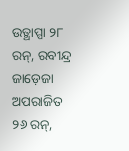ଉତ୍ଥାପ୍ପା ୨୮ ରନ୍, ରବୀନ୍ଦ୍ର ଜାଡ଼େଜା ଅପରାଜିତ ୨୬ ରନ୍,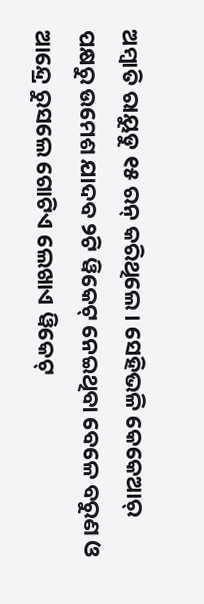ଅମ୍ବାତି ରାୟୁଡୁ ୧୫ ରନ୍ କରିଥିଲେ । ସେହିଭଳି କେକେଆର୍ ପକ୍ଷରୁ ଉମେଶ ଯାଦବ ୨ଟି ୱିକେଟ୍ ନେଇଥିବା ବେଳେ ବରୁଣ ଓ ଆନ୍ଦ୍ରେ ରୁସଲେ ଗୋଟିଏ ଲେଖାଏ ୱିକେଟ୍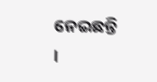ନେଇଛନ୍ତି ।